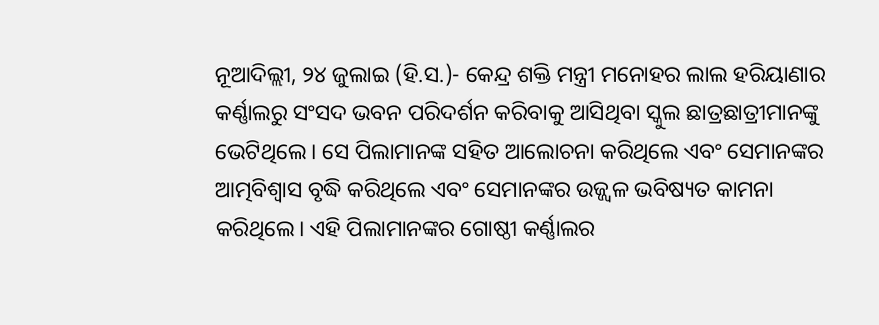ନୂଆଦିଲ୍ଲୀ, ୨୪ ଜୁଲାଇ (ହି.ସ.)- କେନ୍ଦ୍ର ଶକ୍ତି ମନ୍ତ୍ରୀ ମନୋହର ଲାଲ ହରିୟାଣାର କର୍ଣ୍ଣାଲରୁ ସଂସଦ ଭବନ ପରିଦର୍ଶନ କରିବାକୁ ଆସିଥିବା ସ୍କୁଲ ଛାତ୍ରଛାତ୍ରୀମାନଙ୍କୁ ଭେଟିଥିଲେ। ସେ ପିଲାମାନଙ୍କ ସହିତ ଆଲୋଚନା କରିଥିଲେ ଏବଂ ସେମାନଙ୍କର ଆତ୍ମବିଶ୍ୱାସ ବୃଦ୍ଧି କରିଥିଲେ ଏବଂ ସେମାନଙ୍କର ଉଜ୍ଜ୍ୱଳ ଭବିଷ୍ୟତ କାମନା କରିଥିଲେ। ଏହି ପିଲାମାନଙ୍କର ଗୋଷ୍ଠୀ କର୍ଣ୍ଣାଲର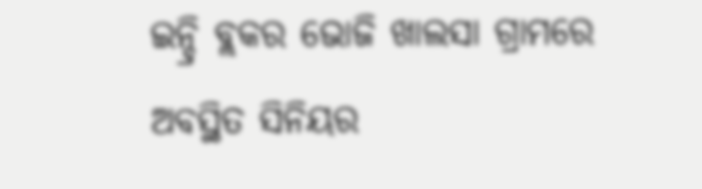ଇନ୍ଦ୍ରି ବ୍ଲକର ଭୋଜି ଖାଲସା ଗ୍ରାମରେ ଅବସ୍ଥିତ ସିନିୟର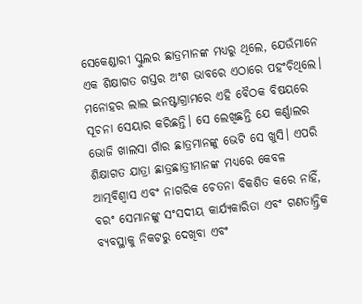ସେକେଣ୍ଡାରୀ ସ୍କୁଲର ଛାତ୍ରମାନଙ୍କ ମଧ୍ୟରୁ ଥିଲେ, ଯେଉଁମାନେ ଏକ ଶିକ୍ଷାଗତ ଗସ୍ତର ଅଂଶ ଭାବରେ ଏଠାରେ ପହଂଚିଥିଲେ।
ମନୋହର ଲାଲ ଇନଷ୍ଟାଗ୍ରାମରେ ଏହି ବୈଠକ ବିଷୟରେ ସୂଚନା ସେୟାର କରିଛନ୍ତି। ସେ ଲେଖିଛନ୍ତି ଯେ କର୍ଣ୍ଣାଲର ଭୋଜି ଖାଲସା ଗାଁର ଛାତ୍ରମାନଙ୍କୁ ଭେଟି ସେ ଖୁସି। ଏପରି ଶିକ୍ଷାଗତ ଯାତ୍ରା ଛାତ୍ରଛାତ୍ରୀମାନଙ୍କ ମଧ୍ୟରେ କେବଳ ଆତ୍ମବିଶ୍ୱାସ ଏବଂ ନାଗରିକ ଚେତନା ବିକଶିତ କରେ ନାହିଁ, ବରଂ ସେମାନଙ୍କୁ ସଂସଦୀୟ କାର୍ଯ୍ୟକାରିତା ଏବଂ ଗଣତାନ୍ତ୍ରିକ ବ୍ୟବସ୍ଥାକୁ ନିକଟରୁ ଦେଖିବା ଏବଂ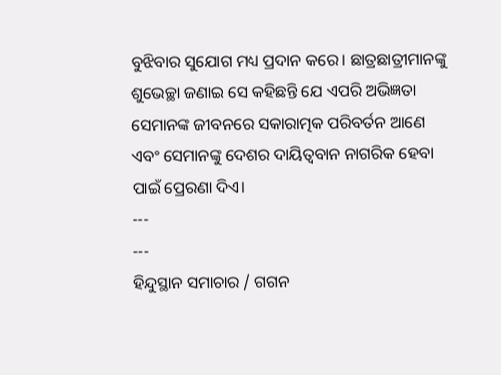ବୁଝିବାର ସୁଯୋଗ ମଧ୍ୟ ପ୍ରଦାନ କରେ। ଛାତ୍ରଛାତ୍ରୀମାନଙ୍କୁ ଶୁଭେଚ୍ଛା ଜଣାଇ ସେ କହିଛନ୍ତି ଯେ ଏପରି ଅଭିଜ୍ଞତା ସେମାନଙ୍କ ଜୀବନରେ ସକାରାତ୍ମକ ପରିବର୍ତନ ଆଣେ ଏବଂ ସେମାନଙ୍କୁ ଦେଶର ଦାୟିତ୍ୱବାନ ନାଗରିକ ହେବା ପାଇଁ ପ୍ରେରଣା ଦିଏ।
---
---
ହିନ୍ଦୁସ୍ଥାନ ସମାଚାର / ଗଗନ